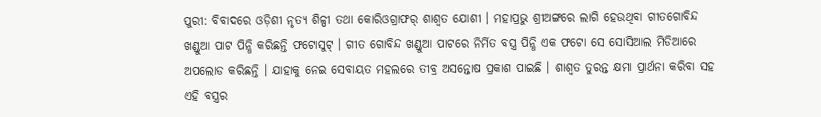ପୁରୀ: ବିବାଦରେ ଓଡ଼ିଶୀ ନୃତ୍ୟ ଶିଳ୍ପୀ ତଥା କୋରିଓଗ୍ରାଫର୍ ଶାଶ୍ବତ ଯୋଶୀ । ମହାପ୍ରଭୁ ଶ୍ରୀଅଙ୍ଗରେ ଲାଗି ହେଉଥିବା ଗୀତଗୋବିନ୍ଦ ଖଣ୍ଡୁଆ ପାଟ ପିନ୍ଧି କରିଛନ୍ତି ଫଟୋସୁଟ୍ । ଗୀତ ଗୋବିନ୍ଦ ଖଣ୍ଡୁଆ ପାଟରେ ନିର୍ମିତ ବସ୍ତ୍ର ପିନ୍ଧି ଏକ ଫଟୋ ସେ ସୋସିଆଲ ମିଡିଆରେ ଅପଲୋଡ କରିଛନ୍ତି । ଯାହାକୁ ନେଇ ସେବାୟତ ମହଲରେ ତୀବ୍ର ଅସନ୍ତୋଷ ପ୍ରକାଶ ପାଇଛି । ଶାଶ୍ବତ ତୁରନ୍ତ କ୍ଷମା ପ୍ରାର୍ଥନା କରିବା ସହ ଏହି ବସ୍ତ୍ରର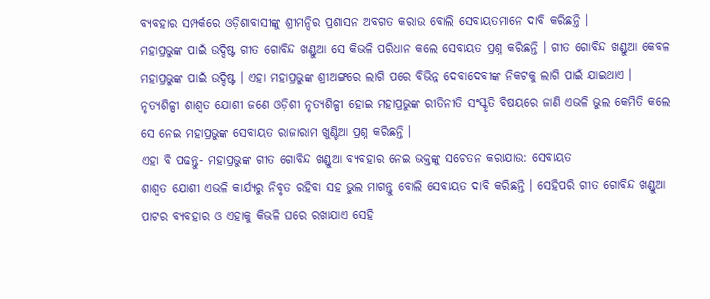ବ୍ୟବହାର ସମ୍ପର୍କରେ ଓଡ଼ିଶାବାସୀଙ୍କୁ ଶ୍ରୀମନ୍ଦିର ପ୍ରଶାସନ ଅବଗତ କରାଉ ବୋଲି ସେବାୟତମାନେ ଦାବି କରିଛନ୍ତି ।
ମହାପ୍ରଭୁଙ୍କ ପାଇଁ ଉଦ୍ଦିଷ୍ଟ ଗୀତ ଗୋବିନ୍ଦ ଖଣ୍ଡୁଆ ସେ କିଭଳି ପରିଧାନ କଲେ ସେବାୟତ ପ୍ରଶ୍ନ କରିଛନ୍ତି । ଗୀତ ଗୋବିନ୍ଦ ଖଣ୍ଡୁଆ କେବଳ ମହାପ୍ରଭୁଙ୍କ ପାଇଁ ଉଦ୍ଦିଷ୍ଟ । ଏହା ମହାପ୍ରଭୁଙ୍କ ଶ୍ରୀଅଙ୍ଗରେ ଲାଗି ପରେ ବିଭିନ୍ନ ଦେବାଦେବୀଙ୍କ ନିକଟକୁ ଲାଗି ପାଇଁ ଯାଇଥାଏ । ନୃତ୍ୟଶିଳ୍ପୀ ଶାଶ୍ବତ ଯୋଶୀ ଜଣେ ଓଡ଼ିଶୀ ନୃତ୍ୟଶିଳ୍ପୀ ହୋଇ ମହାପ୍ରଭୁଙ୍କ ରୀତିନୀତି ସଂସ୍କୃତି ବିଷୟରେ ଜାଣି ଏଭଳି ଭୁଲ କେମିତି କଲେ ସେ ନେଇ ମହାପ୍ରଭୁଙ୍କ ସେବାୟତ ରାଜାରାମ ଖୁଣ୍ଟିଆ ପ୍ରଶ୍ନ କରିଛନ୍ତି ।
ଏହା ବି ପଢନ୍ତୁ- ମହାପ୍ରଭୁଙ୍କ ଗୀତ ଗୋବିନ୍ଦ ଖଣ୍ଡୁଆ ବ୍ୟବହାର ନେଇ ଭକ୍ତଙ୍କୁ ସଚେତନ କରାଯାଉ: ସେବାୟତ
ଶାଶ୍ବତ ଯୋଶୀ ଏଭଳି କାର୍ଯ୍ୟରୁ ନିବୃତ ରହିବା ସହ ଭୁଲ ମାଗନ୍ତୁ ବୋଲି ସେବାୟତ ଦାବି କରିଛନ୍ତି । ସେହିପରି ଗୀତ ଗୋବିନ୍ଦ ଖଣ୍ଡୁଆ ପାଟର ବ୍ୟବହାର ଓ ଏହାକୁ କିଭଳି ଘରେ ରଖାଯାଏ ସେହି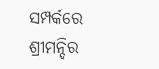ସମ୍ପର୍କରେ ଶ୍ରୀମନ୍ଦିର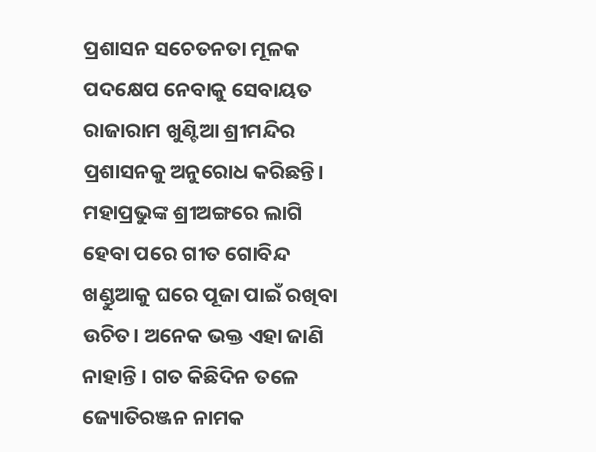ପ୍ରଶାସନ ସଚେତନତା ମୂଳକ ପଦକ୍ଷେପ ନେବାକୁ ସେବାୟତ ରାଜାରାମ ଖୁଣ୍ଟିଆ ଶ୍ରୀମନ୍ଦିର ପ୍ରଶାସନକୁ ଅନୁରୋଧ କରିଛନ୍ତି। ମହାପ୍ରଭୁଙ୍କ ଶ୍ରୀଅଙ୍ଗରେ ଲାଗି ହେବା ପରେ ଗୀତ ଗୋବିନ୍ଦ ଖଣ୍ଡୁଆକୁ ଘରେ ପୂଜା ପାଇଁ ରଖିବା ଉଚିତ। ଅନେକ ଭକ୍ତ ଏହା ଜାଣି ନାହାନ୍ତି । ଗତ କିଛିଦିନ ତଳେ ଜ୍ୟୋତିରଞ୍ଜନ ନାମକ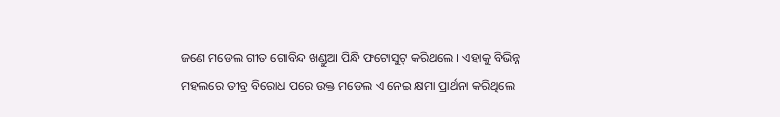ଜଣେ ମଡେଲ ଗୀତ ଗୋବିନ୍ଦ ଖଣ୍ଡୁଆ ପିନ୍ଧି ଫଟୋସୁଟ୍ କରିଥଲେ । ଏହାକୁ ବିଭିନ୍ନ ମହଲରେ ତୀବ୍ର ବିରୋଧ ପରେ ଉକ୍ତ ମଡେଲ ଏ ନେଇ କ୍ଷମା ପ୍ରାର୍ଥନା କରିଥିଲେ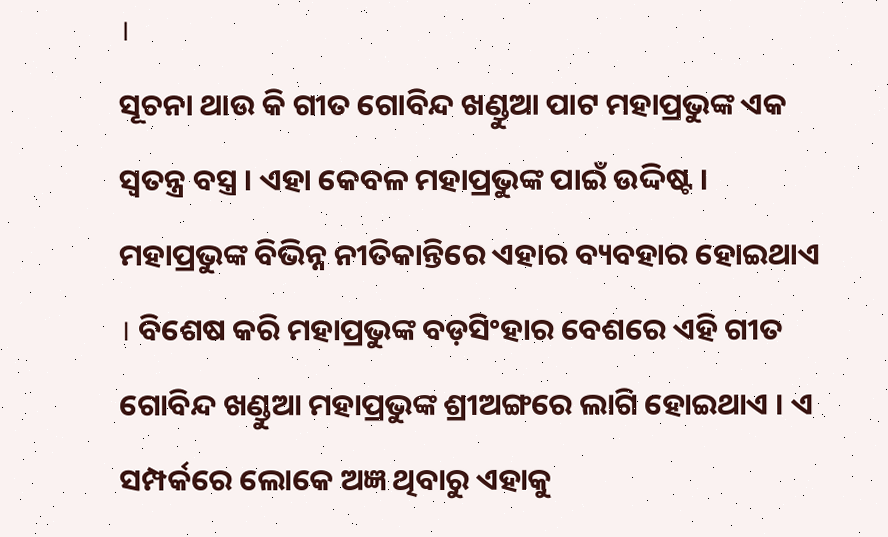।
ସୂଚନା ଥାଉ କି ଗୀତ ଗୋବିନ୍ଦ ଖଣ୍ଡୁଆ ପାଟ ମହାପ୍ରଭୁଙ୍କ ଏକ ସ୍ଵତନ୍ତ୍ର ବସ୍ତ୍ର । ଏହା କେବଳ ମହାପ୍ରଭୁଙ୍କ ପାଇଁ ଉଦ୍ଦିଷ୍ଟ । ମହାପ୍ରଭୁଙ୍କ ବିଭିନ୍ନ ନୀତିକାନ୍ତିରେ ଏହାର ବ୍ୟବହାର ହୋଇଥାଏ । ବିଶେଷ କରି ମହାପ୍ରଭୁଙ୍କ ବଡ଼ସିଂହାର ବେଶରେ ଏହି ଗୀତ ଗୋବିନ୍ଦ ଖଣ୍ଡୁଆ ମହାପ୍ରଭୁଙ୍କ ଶ୍ରୀଅଙ୍ଗରେ ଲାଗି ହୋଇଥାଏ । ଏ ସମ୍ପର୍କରେ ଲୋକେ ଅଜ୍ଞ ଥିବାରୁ ଏହାକୁ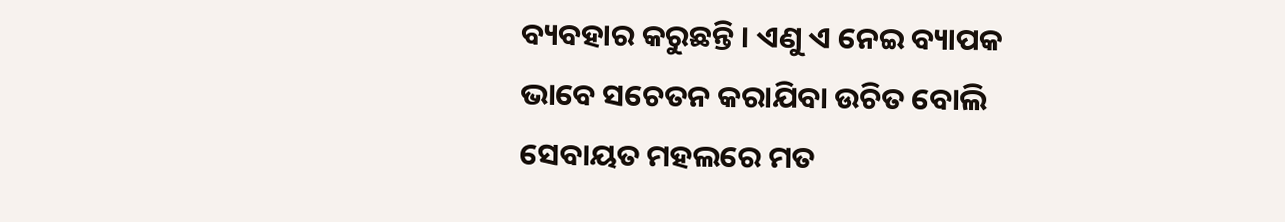ବ୍ୟବହାର କରୁଛନ୍ତି । ଏଣୁ ଏ ନେଇ ବ୍ୟାପକ ଭାବେ ସଚେତନ କରାଯିବା ଉଚିତ ବୋଲି ସେବାୟତ ମହଲରେ ମତ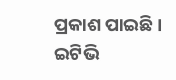ପ୍ରକାଶ ପାଇଛି ।
ଇଟିଭି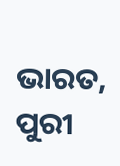ଭାରତ, ପୁରୀ